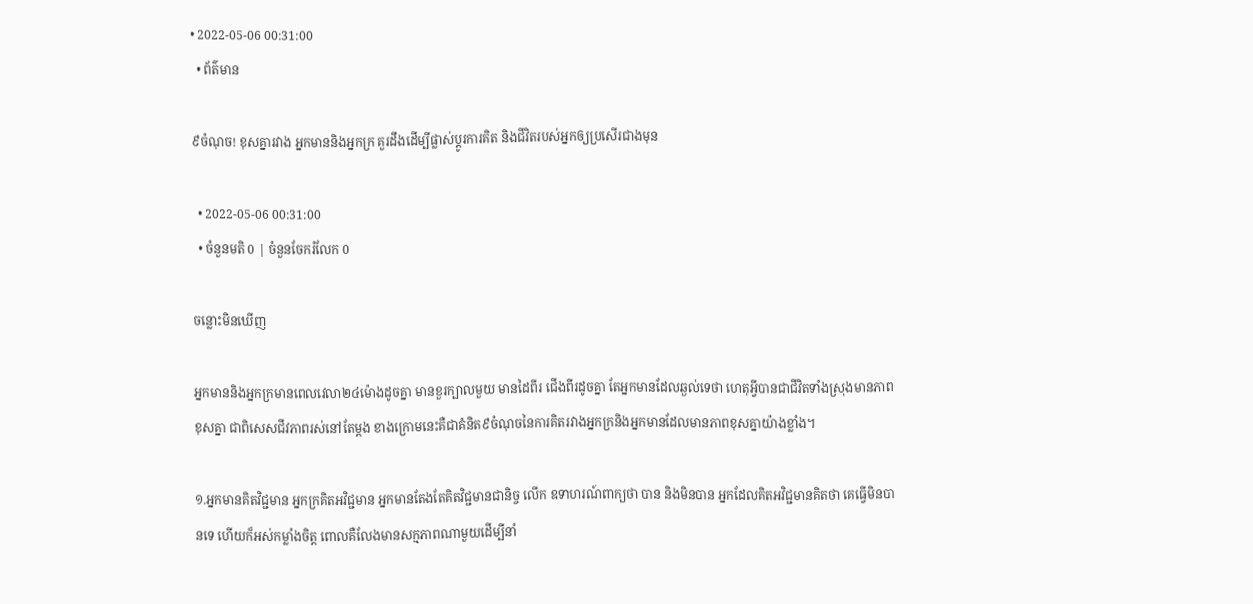• 2022-05-06 00:31:00
  • ព័ត៌មាន

៩ចំណុច! ខុសគ្នារវាង អ្នកមាននិងអ្នកក្រ គួរដឹងដើម្បីផ្លាស់ប្តូរការគិត និងជីវិតរបស់អ្នកឲ្យប្រសើរជាងមុន

  • 2022-05-06 00:31:00
  • ចំនួនមតិ 0 | ចំនួនចែករំលែក 0

ចន្លោះមិនឃើញ

អ្នកមាននិងអ្នកក្រមានពេលវេលា២៤ម៉ោងដូចគ្នា មានខួរក្បាលមួយ មានដៃពីរ ជើងពីរដូចគ្នា តែអ្នកមានដែលឆ្ងល់ទេថា ហេតុអ្វីបានជាជីវិតទាំងស្រុងមានភាពខុសគ្នា ជាពិសេសជីវភាពរស់នៅតែម្តង ខាងក្រោមនេះគឺជាគំនិត៩ចំណុចនៃការគិតរវាងអ្នកក្រនិងអ្នកមានដែលមានភាពខុសគ្នាយ៉ាងខ្លាំង។

១.អ្នកមានគិតវិជ្ជមាន អ្នកក្រគិតអវិជ្ជមាន អ្នកមានតែងតែគិតវិជ្ជមានជានិច្ច លើក ឧទាហរណ៍ពាក្យថា បាន និងមិនបាន អ្នកដែលគិតអវិជ្ជមានគិតថា គេធ្វើមិនបានទេ ហើយក៏អស់កម្លាំងចិត្ត ពោលគឺលែងមានសក្មភាពណាមួយដើម្បីនាំ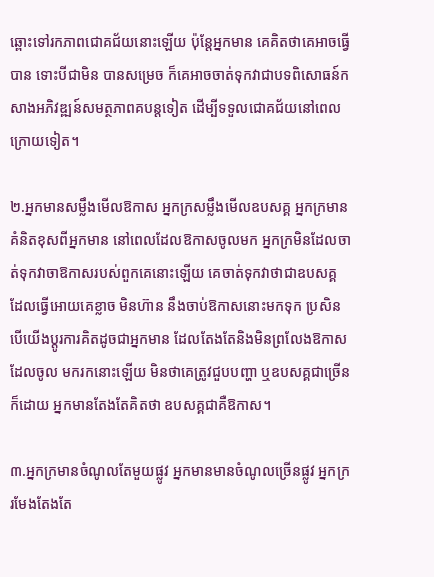ឆ្ពោះទៅរកភាពជោគជ័យនោះឡើយ ប៉ុន្តែអ្នកមាន គេគិតថាគេអាចធ្វើបាន ទោះបីជាមិន បានសម្រេច ក៏គេអាចចាត់ទុកវាជាបទពិសោធន៍កសាងអភិវឌ្ឍន៍សមត្ថភាពគបន្តទៀត ដើម្បីទទួលជោគជ័យនៅពេលក្រោយទៀត។

២.អ្នកមានសម្លឹងមើលឱកាស អ្នកក្រសម្លឹងមើលឧបសគ្គ អ្នកក្រមានគំនិតខុសពីអ្នកមាន នៅពេលដែលឱកាសចូលមក អ្នកក្រមិនដែលចាត់ទុកវាចាឱកាសរបស់ពួកគេនោះឡើយ គេចាត់ទុកវាថាជាឧបសគ្គ ដែលធ្វើអោយគេខ្លាច មិនហ៊ាន នឹងចាប់ឱកាសនោះមកទុក ប្រសិនបើយើងប្តូរការគិតដូចជាអ្នកមាន ដែលតែងតែនិងមិនព្រលែងឱកាស ដែលចូល មករកនោះឡើយ មិនថាគេត្រូវជួបបញ្ហា ឬឧបសគ្គជាច្រើនក៏ដោយ អ្នកមានតែងតែគិតថា ឧបសគ្គជាគឺឱកាស។

៣.អ្នកក្រមានចំណូលតែមួយផ្លូវ អ្នកមានមានចំណូលច្រើនផ្លូវ អ្នកក្ររមែងតែងតែ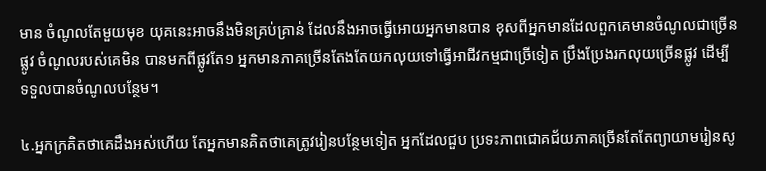មាន ចំណូលតែមួយមុខ យុគនេះអាចនឹងមិនគ្រប់គ្រាន់ ដែលនឹងអាចធ្វើអោយអ្នកមានបាន ខុសពីអ្នកមានដែលពួកគេមានចំណូលជាច្រើនផ្លូវ ចំណូលរបស់គេមិន បានមកពីផ្លូវតែ១ អ្នកមានភាគច្រើនតែងតែយកលុយទៅធ្វើអាជីវកម្មជាច្រើទៀត ប្រឹងប្រែងរកលុយច្រើនផ្លូវ ដើម្បី ទទួលបានចំណូលបន្ថែម។

៤.អ្នកក្រគិតថាគេដឹងអស់ហើយ តែអ្នកមានគិតថាគេត្រូវរៀនបន្ថែមទៀត អ្នកដែលជួប ប្រទះភាពជោគជ័យភាគច្រើនតែតែព្យាយាមរៀនសូ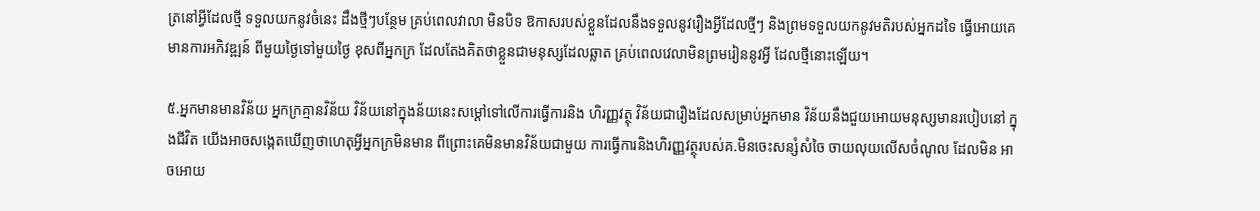ត្រនៅអ្វីដែលថ្មី ទទួលយកនូវចំនេះ ដឹងថ្មីៗបន្ថែម គ្រប់ពេលវាលា មិនបិទ ឱកាសរបស់ខ្លួនដែលនឹងទទួលនូវរឿងអ្វីដែលថ្មីៗ និងព្រមទទួលយកនូវមតិរបស់អ្នកដទៃ ធ្វើអោយគេមានការអភិវឌ្ឍន៍ ពីមួយថ្ងៃទៅមួយថ្ងៃ ខុសពីអ្នកក្រ ដែលតែងគិតថាខ្លួនជាមនុស្សដែលឆ្លាត គ្រប់ពេលវេលាមិនព្រមរៀននូវអ្វី ដែលថ្មីនោះឡើយ។

៥.អ្នកមានមានវិន័យ អ្នកក្រគ្មានវិន័យ វិន័យនៅក្នុងន័យនេះសម្ដៅទៅលើការធ្វើការនិង ហិរញ្ញវត្ថុ វិន័យជារឿងដែលសម្រាប់អ្នកមាន វិន័យនឹងជួយអោយមនុស្សមានរបៀបនៅ ក្នុងជីវិត យើងអាចសង្កេតឃើញថាហេតុអ្វីអ្នកក្រមិនមាន ពីព្រោះគេមិនមានវិន័យជាមួយ ការធ្វើការនិងហិរញ្ញវត្ថុរបស់គ.មិនចេះសន្សំសំចៃ ចាយលុយលើសចំណូល ដែលមិន អាចអោយ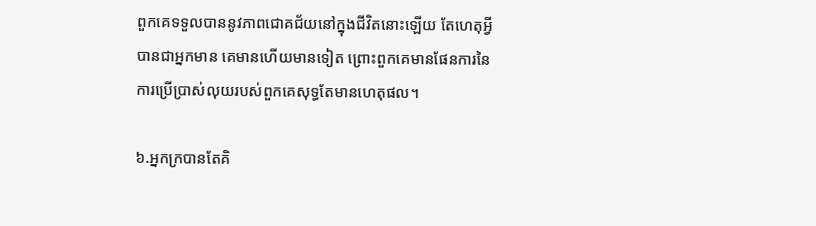ពួកគេទទួលបាននូវភាពជោគជ័យនៅក្នុងជីវិតនោះឡើយ តែហេតុអ្វីបានជាអ្នកមាន គេមានហើយមានទៀត ព្រោះពួកគេមានផែនការនៃការប្រើប្រាស់លុយរបស់ពួកគេសុទ្ធតែមានហេតុផល។

៦.អ្នកក្របានតែគិ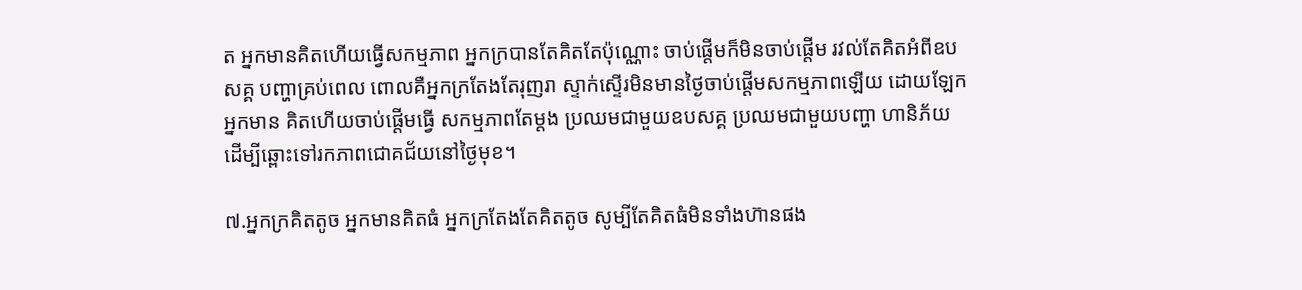ត អ្នកមានគិតហើយធ្វើសកម្មភាព អ្នកក្របានតែគិតតែប៉ុណ្ណោះ ចាប់ផ្តើមក៏មិនចាប់ផ្តើម រវល់តែគិតអំពីឧបសគ្គ បញ្ហាគ្រប់ពេល ពោលគឺអ្នកក្រតែងតែរុញរា ស្ទាក់ស្ទើរមិនមានថ្ងៃចាប់ផ្ដើមសកម្មភាពឡើយ ដោយឡែកអ្នកមាន គិតហើយចាប់ផ្តើមធ្វើ សកម្មភាពតែម្តង ប្រឈមជាមួយឧបសគ្គ ប្រឈមជាមួយបញ្ហា ហានិភ័យ ដើម្បីឆ្ពោះទៅរកភាពជោគជ័យនៅថ្ងៃមុខ។

៧.អ្នកក្រគិតតូច អ្នកមានគិតធំ អ្នកក្រតែងតែគិតតូច សូម្បីតែគិតធំមិនទាំងហ៊ានផង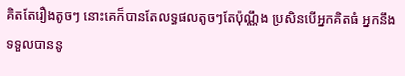គិតតែរឿងតូចៗ នោះគេក៏បានតែលទ្ធផលតូចៗតែប៉ុណ្ណឹង ប្រសិនបើអ្នកគិតធំ អ្នកនឹង ទទួលបាននូ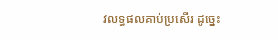វលទ្ធផលគាប់ប្រសើរ ដូច្នេះ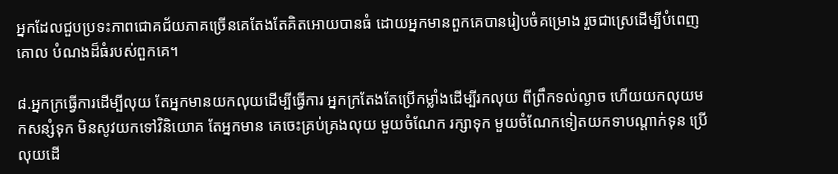អ្នកដែលជួបប្រទះភាពជោគជ័យភាគច្រើនគេតែងតែគិតអោយបានធំ ដោយអ្នកមានពួកគេបានរៀបចំគម្រោង រួចជាស្រេដើម្បីបំពេញគោល បំណងដ៏ធំរបស់ពួកគេ។

៨.អ្នកក្រធ្វើការដើម្បីលុយ តែអ្នកមានយកលុយដើម្បីធ្វើការ អ្នកក្រតែងតែប្រើកម្លាំងដើម្បីរកលុយ ពីព្រឹកទល់ល្ងាច ហើយយកលុយមកសន្សំទុក មិនសូវយកទៅវិនិយោគ តែអ្នកមាន គេចេះគ្រប់គ្រងលុយ មួយចំណែក រក្សាទុក មួយចំណែកទៀតយកទាបណ្តាក់ទុន ប្រើលុយដើ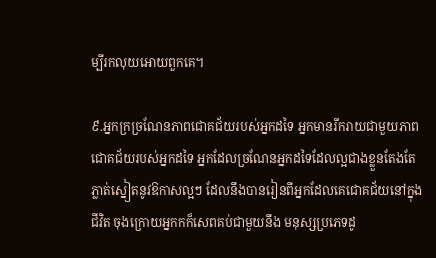ម្បីរកលុយអោយពួកគេ។

៩.អ្នកក្រច្រណែនភាពជោគជ័យរបស់អ្នកដទៃ អ្នកមានរីករាយជាមួយភាពជោគជ័យរបស់អ្នកដទៃ អ្នកដែលច្រណែនអ្នកដទៃដែលល្អជាងខ្លួនតែងតែភ្លាត់ស្នៀតនូវឱកាសល្អៗ ដែលនឹងបានរៀនពីអ្នកដែលគេជោគជ័យនៅក្នុងជីវិត ចុងក្រោយអ្នកកក៏សេពគប់ជាមួយនឹង មនុស្សប្រភេទដូ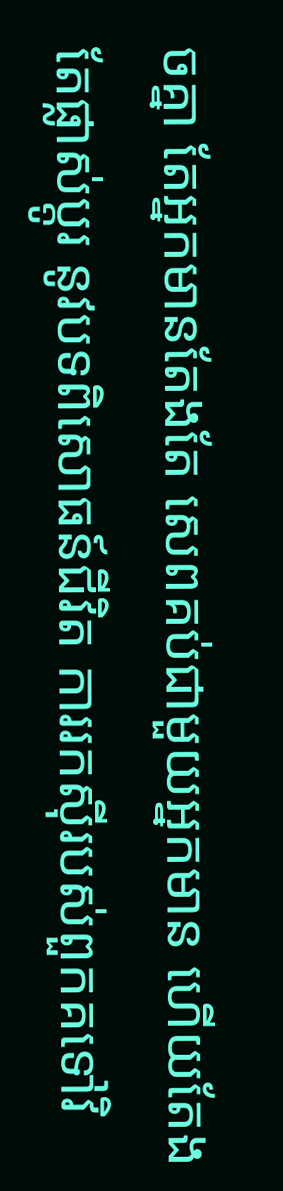ចគ្នា តែអ្នកមានតែងតែ សេពគប់ជាមួយអ្នកមាន ហើយតែងតែផ្លាស់ប្តូរ នូវបទពិសោធន៍ជីវិត ការរកស៊ីរបស់ពួកគទៅវិ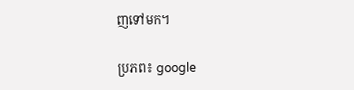ញទៅមក។

ប្រភព៖ google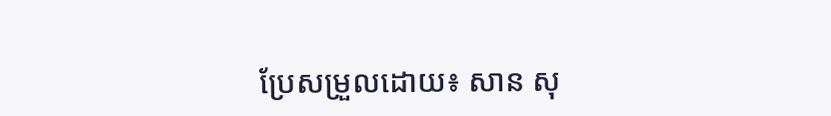ប្រែសម្រួលដោយ៖ សាន សុ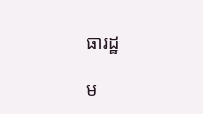ធារដ្ឋ

ម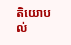តិយោបល់